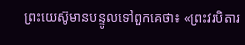ព្រះយេស៊ូមានបន្ទូលទៅពួកគេថា៖ «ព្រះវរបិតារ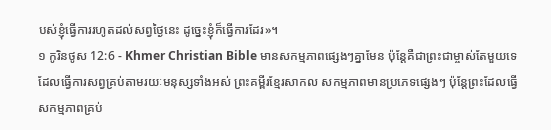បស់ខ្ញុំធ្វើការរហូតដល់សព្វថ្ងៃនេះ ដូច្នេះខ្ញុំក៏ធ្វើការដែរ»។
១ កូរិនថូស 12:6 - Khmer Christian Bible មានសកម្មភាពផ្សេងៗគ្នាមែន ប៉ុន្ដែគឺជាព្រះជាម្ចាស់តែមួយទេ ដែលធ្វើការសព្វគ្រប់តាមរយៈមនុស្សទាំងអស់ ព្រះគម្ពីរខ្មែរសាកល សកម្មភាពមានប្រភេទផ្សេងៗ ប៉ុន្តែព្រះដែលធ្វើសកម្មភាពគ្រប់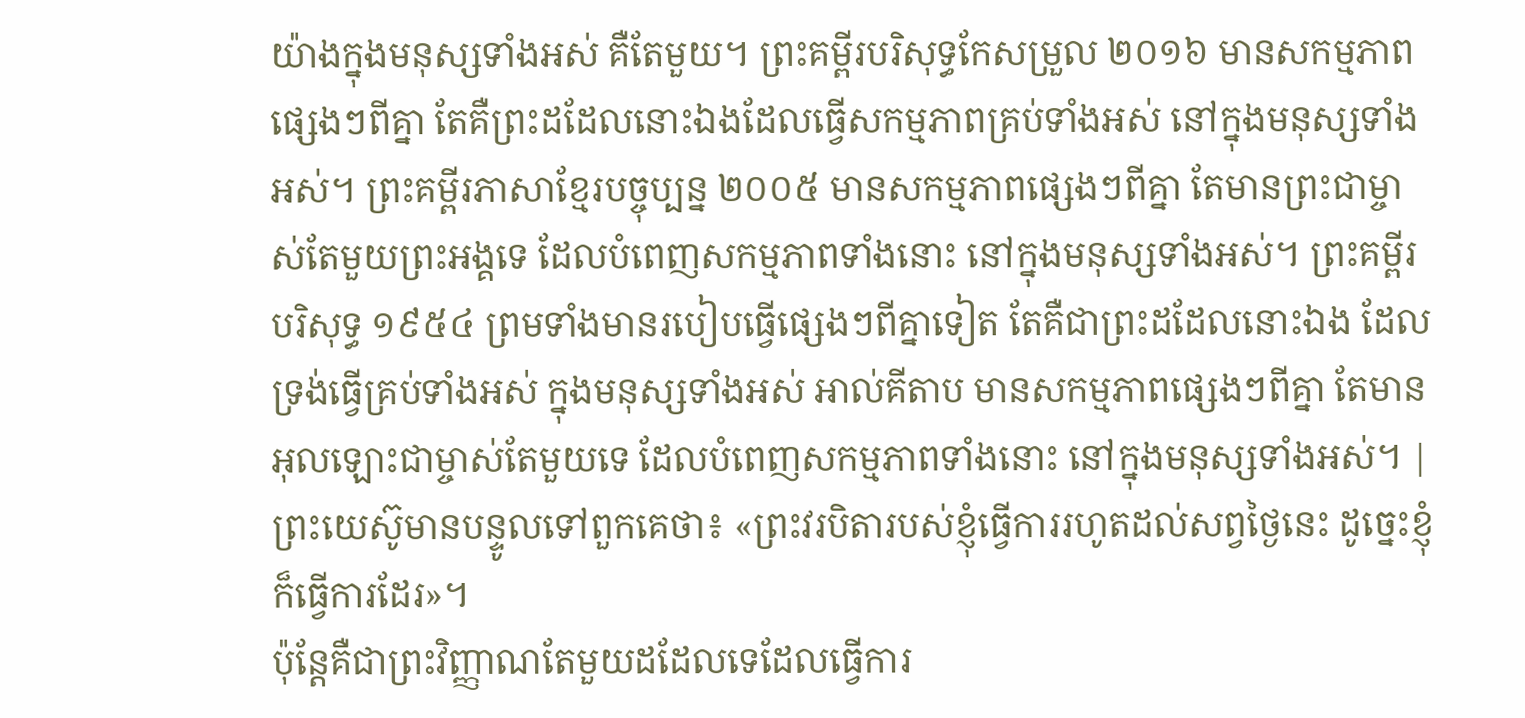យ៉ាងក្នុងមនុស្សទាំងអស់ គឺតែមួយ។ ព្រះគម្ពីរបរិសុទ្ធកែសម្រួល ២០១៦ មានសកម្មភាពផ្សេងៗពីគ្នា តែគឺព្រះដដែលនោះឯងដែលធ្វើសកម្មភាពគ្រប់ទាំងអស់ នៅក្នុងមនុស្សទាំងអស់។ ព្រះគម្ពីរភាសាខ្មែរបច្ចុប្បន្ន ២០០៥ មានសកម្មភាពផ្សេងៗពីគ្នា តែមានព្រះជាម្ចាស់តែមួយព្រះអង្គទេ ដែលបំពេញសកម្មភាពទាំងនោះ នៅក្នុងមនុស្សទាំងអស់។ ព្រះគម្ពីរបរិសុទ្ធ ១៩៥៤ ព្រមទាំងមានរបៀបធ្វើផ្សេងៗពីគ្នាទៀត តែគឺជាព្រះដដែលនោះឯង ដែលទ្រង់ធ្វើគ្រប់ទាំងអស់ ក្នុងមនុស្សទាំងអស់ អាល់គីតាប មានសកម្មភាពផ្សេងៗពីគ្នា តែមានអុលឡោះជាម្ចាស់តែមួយទេ ដែលបំពេញសកម្មភាពទាំងនោះ នៅក្នុងមនុស្សទាំងអស់។ |
ព្រះយេស៊ូមានបន្ទូលទៅពួកគេថា៖ «ព្រះវរបិតារបស់ខ្ញុំធ្វើការរហូតដល់សព្វថ្ងៃនេះ ដូច្នេះខ្ញុំក៏ធ្វើការដែរ»។
ប៉ុន្ដែគឺជាព្រះវិញ្ញាណតែមួយដដែលទេដែលធ្វើការ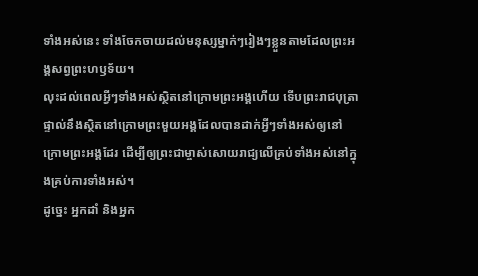ទាំងអស់នេះ ទាំងចែកចាយដល់មនុស្សម្នាក់ៗរៀងៗខ្លួនតាមដែលព្រះអង្គសព្វព្រះហឫទ័យ។
លុះដល់ពេលអ្វីៗទាំងអស់ស្ថិតនៅក្រោមព្រះអង្គហើយ ទើបព្រះរាជបុត្រាផ្ទាល់នឹងស្ថិតនៅក្រោមព្រះមួយអង្គដែលបានដាក់អ្វីៗទាំងអស់ឲ្យនៅក្រោមព្រះអង្គដែរ ដើម្បីឲ្យព្រះជាម្ចាស់សោយរាជ្យលើគ្រប់ទាំងអស់នៅក្នុងគ្រប់ការទាំងអស់។
ដូច្នេះ អ្នកដាំ និងអ្នក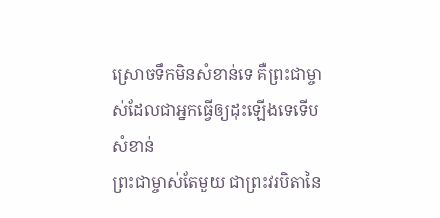ស្រោចទឹកមិនសំខាន់ទេ គឺព្រះជាម្ចាស់ដែលជាអ្នកធ្វើឲ្យដុះឡើងទេទើបសំខាន់
ព្រះជាម្ចាស់តែមួយ ជាព្រះវរបិតានៃ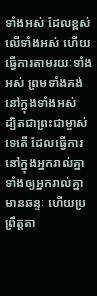ទាំងអស់ ដែលខ្ពស់លើទាំងអស់ ហើយធ្វើការតាមរយៈទាំងអស់ ព្រមទាំងគង់នៅក្នុងទាំងអស់
ដ្បិតជាព្រះជាម្ចាស់ទេតើ ដែលធ្វើការនៅក្នុងអ្នករាល់គ្នា ទាំងឲ្យអ្នករាល់គ្នាមានឆន្ទៈ ហើយប្រព្រឹត្តតា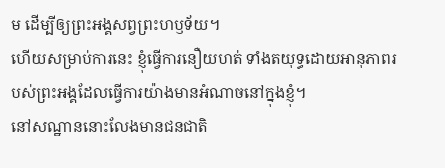ម ដើម្បីឲ្យព្រះអង្គសព្វព្រះហឫទ័យ។
ហើយសម្រាប់ការនេះ ខ្ញុំធ្វើការនឿយហត់ ទាំងតយុទ្ធដោយអានុភាពរបស់ព្រះអង្គដែលធ្វើការយ៉ាងមានអំណាចនៅក្នុងខ្ញុំ។
នៅសណ្ឋាននោះលែងមានជនជាតិ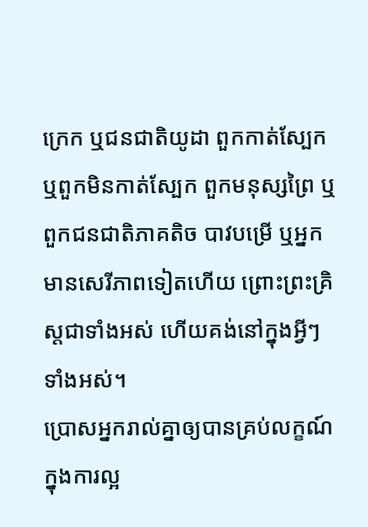ក្រេក ឬជនជាតិយូដា ពួកកាត់ស្បែក ឬពួកមិនកាត់ស្បែក ពួកមនុស្សព្រៃ ឬពួកជនជាតិភាគតិច បាវបម្រើ ឬអ្នកមានសេរីភាពទៀតហើយ ព្រោះព្រះគ្រិស្ដជាទាំងអស់ ហើយគង់នៅក្នុងអ្វីៗទាំងអស់។
ប្រោសអ្នករាល់គ្នាឲ្យបានគ្រប់លក្ខណ៍ក្នុងការល្អ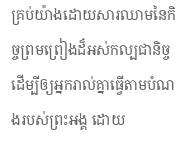គ្រប់យ៉ាងដោយសារឈាមនៃកិច្ចព្រមព្រៀងដ៏អស់កល្បជានិច្ច ដើម្បីឲ្យអ្នករាល់គ្នាធ្វើតាមបំណងរបស់ព្រះអង្គ ដោយ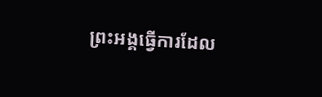ព្រះអង្គធ្វើការដែល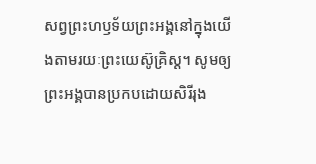សព្វព្រះហឫទ័យព្រះអង្គនៅក្នុងយើងតាមរយៈព្រះយេស៊ូគ្រិស្ដ។ សូមឲ្យព្រះអង្គបានប្រកបដោយសិរីរុង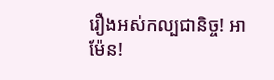រឿងអស់កល្បជានិច្ច! អាម៉ែន!